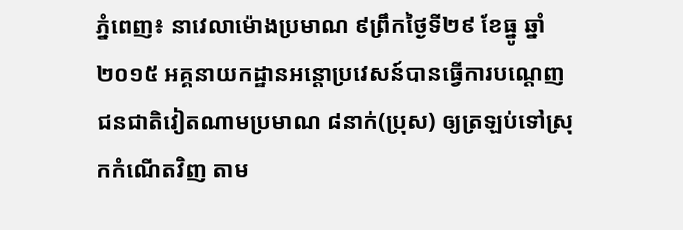ភ្នំពេញ៖ នាវេលាម៉ោងប្រមាណ ៩ព្រឹកថ្ងៃទី២៩ ខែធ្នូ ឆ្នាំ២០១៥ អគ្គនាយកដ្ឋានអន្តោប្រវេសន៍បានធ្វើការបណ្តេញជនជាតិវៀតណាមប្រមាណ ៨នាក់(ប្រុស) ឲ្យត្រឡប់ទៅស្រុកកំណើតវិញ តាម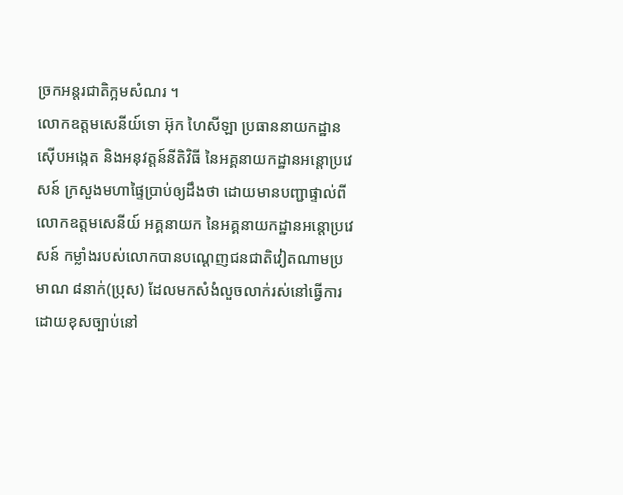ច្រកអន្តរជាតិក្អមសំណរ ។
លោកឧត្តមសេនីយ៍ទោ អ៊ុក ហៃសីឡា ប្រធាននាយកដ្ឋានស៊ើបអង្កេត និងអនុវត្តន៍នីតិវិធី នៃអគ្គនាយកដ្ឋានអន្តោប្រវេសន៍ ក្រសួងមហាផ្ទៃប្រាប់ឲ្យដឹងថា ដោយមានបញ្ជាផ្ទាល់ពីលោកឧត្តមសេនីយ៍ អគ្គនាយក នៃអគ្គនាយកដ្ឋានអន្តោប្រវេសន៍ កម្លាំងរបស់លោកបានបណ្តេញជនជាតិវៀតណាមប្រមាណ ៨នាក់(ប្រុស) ដែលមកសំងំលួចលាក់រស់នៅធ្វើការ ដោយខុសច្បាប់នៅ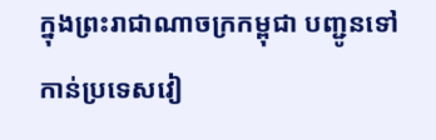ក្នុងព្រះរាជាណាចក្រកម្ពុជា បញ្ជូនទៅកាន់ប្រទេសវៀ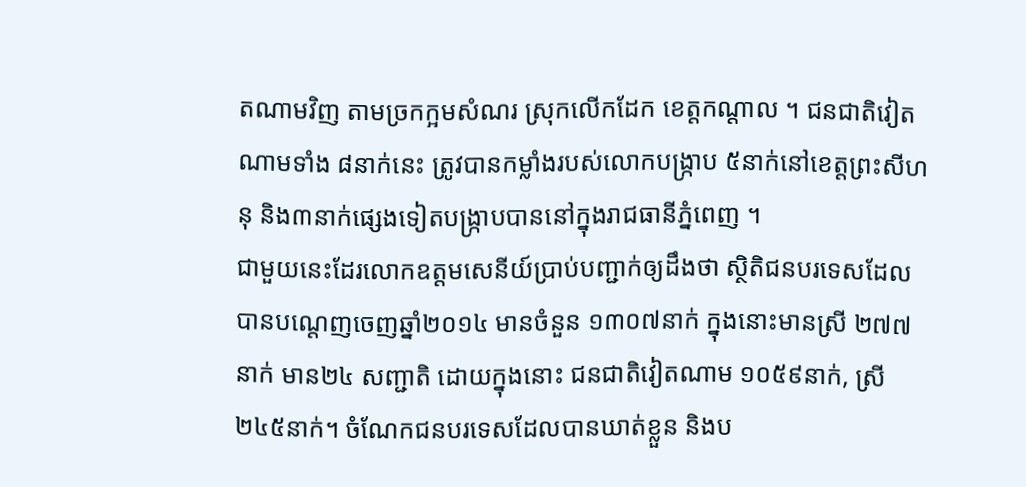តណាមវិញ តាមច្រកក្អមសំណរ ស្រុកលើកដែក ខេត្តកណ្តាល ។ ជនជាតិវៀតណាមទាំង ៨នាក់នេះ ត្រូវបានកម្លាំងរបស់លោកបង្ក្រាប ៥នាក់នៅខេត្តព្រះសីហនុ និង៣នាក់ផ្សេងទៀតបង្ក្រាបបាននៅក្នុងរាជធានីភ្នំពេញ ។
ជាមួយនេះដែរលោកឧត្តមសេនីយ៍ប្រាប់បញ្ជាក់ឲ្យដឹងថា ស្ថិតិជនបរទេសដែលបានបណ្តេញចេញឆ្នាំ២០១៤ មានចំនួន ១៣០៧នាក់ ក្នុងនោះមានស្រី ២៧៧នាក់ មាន២៤ សញ្ជាតិ ដោយក្នុងនោះ ជនជាតិវៀតណាម ១០៥៩នាក់, ស្រី ២៤៥នាក់។ ចំណែកជនបរទេសដែលបានឃាត់ខ្លួន និងប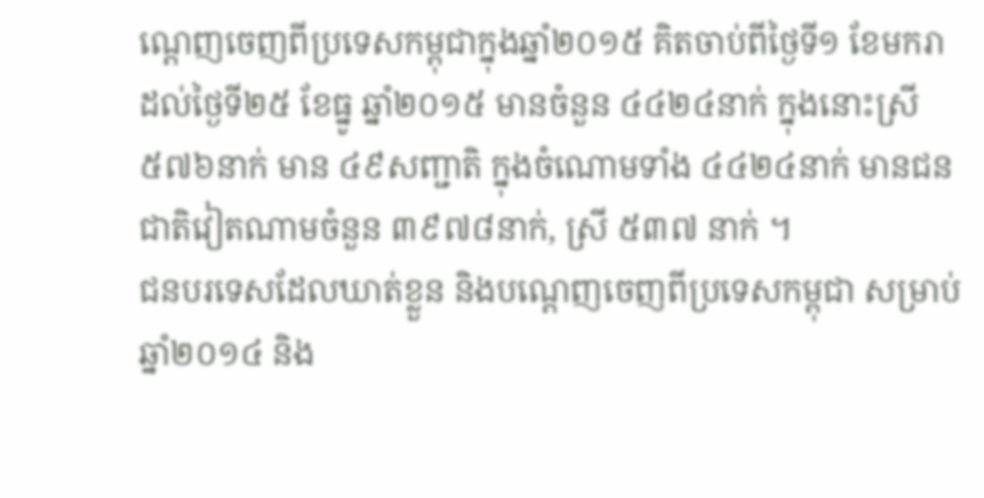ណ្តេញចេញពីប្រទេសកម្ពុជាក្នុងឆ្នាំ២០១៥ គិតចាប់ពីថ្ងៃទី១ ខែមករា ដល់ថ្ងៃទី២៥ ខែធ្នូ ឆ្នាំ២០១៥ មានចំនួន ៤៤២៤នាក់ ក្នុងនោះស្រី ៥៧៦នាក់ មាន ៤៩សញ្ជាតិ ក្នុងចំណោមទាំង ៤៤២៤នាក់ មានជនជាតិវៀតណាមចំនួន ៣៩៧៨នាក់, ស្រី ៥៣៧ នាក់ ។
ជនបរទេសដែលឃាត់ខ្លួន និងបណ្តេញចេញពីប្រទេសកម្ពុជា សម្រាប់ឆ្នាំ២០១៤ និង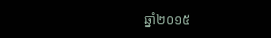ឆ្នាំ២០១៥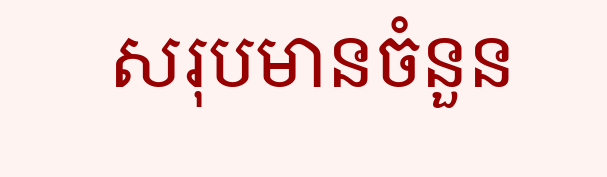សរុបមានចំនួន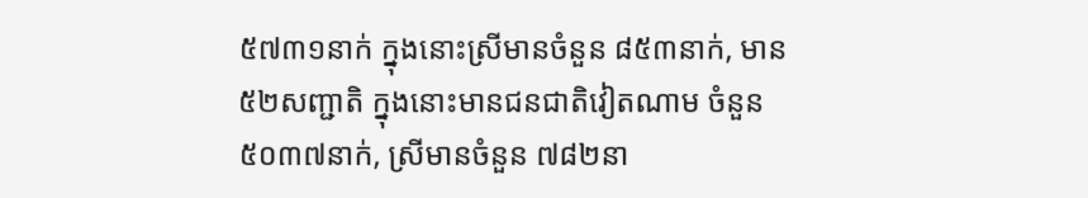៥៧៣១នាក់ ក្នុងនោះស្រីមានចំនួន ៨៥៣នាក់, មាន ៥២សញ្ជាតិ ក្នុងនោះមានជនជាតិវៀតណាម ចំនួន ៥០៣៧នាក់, ស្រីមានចំនួន ៧៨២នា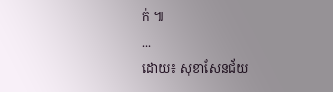ក់ ៕
...
ដោយ៖ សុខាសែនជ័យ